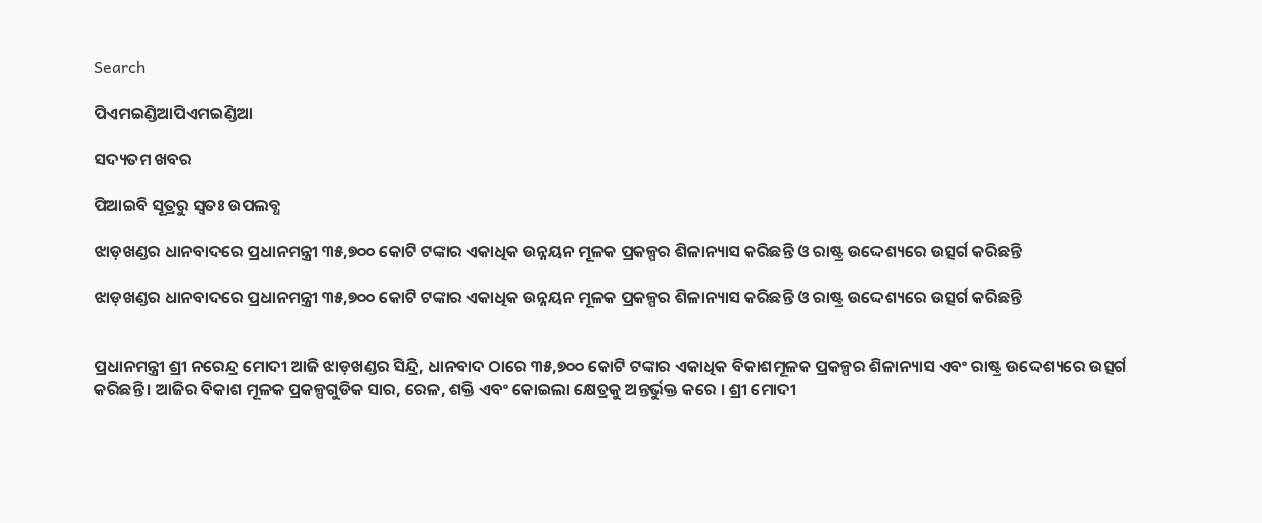Search

ପିଏମଇଣ୍ଡିଆପିଏମଇଣ୍ଡିଆ

ସଦ୍ୟତମ ଖବର

ପିଆଇବି ସୂତ୍ରରୁ ସ୍ବତଃ ଉପଲବ୍ଧ

ଝାଡ଼ଖଣ୍ଡର ଧାନବାଦରେ ପ୍ରଧାନମନ୍ତ୍ରୀ ୩୫,୭୦୦ କୋଟି ଟଙ୍କାର ଏକାଧିକ ଉନ୍ନୟନ ମୂଳକ ପ୍ରକଳ୍ପର ଶିଳାନ୍ୟାସ କରିଛନ୍ତି ଓ ରାଷ୍ଟ୍ର ଉଦ୍ଦେଶ୍ୟରେ ଉତ୍ସର୍ଗ କରିଛନ୍ତି

ଝାଡ଼ଖଣ୍ଡର ଧାନବାଦରେ ପ୍ରଧାନମନ୍ତ୍ରୀ ୩୫,୭୦୦ କୋଟି ଟଙ୍କାର ଏକାଧିକ ଉନ୍ନୟନ ମୂଳକ ପ୍ରକଳ୍ପର ଶିଳାନ୍ୟାସ କରିଛନ୍ତି ଓ ରାଷ୍ଟ୍ର ଉଦ୍ଦେଶ୍ୟରେ ଉତ୍ସର୍ଗ କରିଛନ୍ତି


ପ୍ରଧାନମନ୍ତ୍ରୀ ଶ୍ରୀ ନରେନ୍ଦ୍ର ମୋଦୀ ଆଜି ଝାଡ଼ଖଣ୍ଡର ସିନ୍ଦ୍ରି, ଧାନବାଦ ଠାରେ ୩୫,୭୦୦ କୋଟି ଟଙ୍କାର ଏକାଧିକ ବିକାଶମୂଳକ ପ୍ରକଳ୍ପର ଶିଳାନ୍ୟାସ ଏବଂ ରାଷ୍ଟ୍ର ଉଦ୍ଦେଶ୍ୟରେ ଉତ୍ସର୍ଗ କରିଛନ୍ତି । ଆଜିର ବିକାଶ ମୂଳକ ପ୍ରକଳ୍ପଗୁଡିକ ସାର, ରେଳ, ଶକ୍ତି ଏବଂ କୋଇଲା କ୍ଷେତ୍ରକୁ ଅନ୍ତର୍ଭୁକ୍ତ କରେ । ଶ୍ରୀ ମୋଦୀ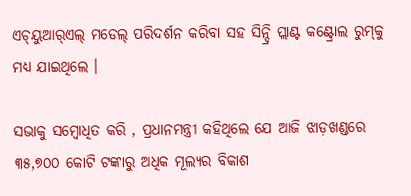ଏଚ୍‌ୟୁଆର୍‌ଏଲ୍ ମଡେଲ୍ ପରିଦର୍ଶନ କରିବା ସହ ସିନ୍ଦ୍ରି ପ୍ଲାଣ୍ଟ କଣ୍ଟ୍ରୋଲ ରୁମ୍‌କୁ ମଧ୍ୟ ଯାଇଥିଲେ ।

ସଭାକୁ ସମ୍ବୋଧିତ କରି , ପ୍ରଧାନମନ୍ତ୍ରୀ କହିଥିଲେ ଯେ ଆଜି ଝାଡ଼ଖଣ୍ଡରେ ୩୫,୭୦୦ କୋଟି ଟଙ୍କାରୁ ଅଧିକ ମୂଲ୍ୟର ବିକାଶ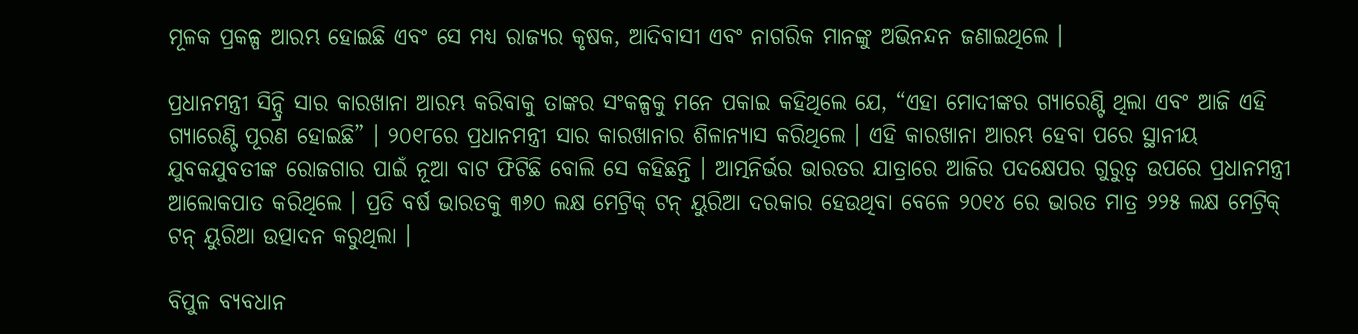ମୂଳକ ପ୍ରକଳ୍ପ ଆରମ୍ଭ ହୋଇଛି ଏବଂ ସେ ମଧ୍ୟ ରାଜ୍ୟର କୃଷକ, ଆଦିବାସୀ ଏବଂ ନାଗରିକ ମାନଙ୍କୁ ଅଭିନନ୍ଦନ ଜଣାଇଥିଲେ ।

ପ୍ରଧାନମନ୍ତ୍ରୀ ସିନ୍ଦ୍ରି ସାର କାରଖାନା ଆରମ୍ଭ କରିବାକୁ ତାଙ୍କର ସଂକଳ୍ପକୁ ମନେ ପକାଇ କହିଥିଲେ ଯେ, “ଏହା ମୋଦୀଙ୍କର ଗ୍ୟାରେଣ୍ଟି ଥିଲା ଏବଂ ଆଜି ଏହି ଗ୍ୟାରେଣ୍ଟି ପୂରଣ ହୋଇଛି” । ୨୦୧୮ରେ ପ୍ରଧାନମନ୍ତ୍ରୀ ସାର କାରଖାନାର ଶିଳାନ୍ୟାସ କରିଥିଲେ । ଏହି କାରଖାନା ଆରମ୍ଭ ହେବା ପରେ ସ୍ଥାନୀୟ ଯୁବକଯୁବତୀଙ୍କ ରୋଜଗାର ପାଇଁ ନୂଆ ବାଟ ଫିଟିଛି ବୋଲି ସେ କହିଛନ୍ତି । ଆତ୍ମନିର୍ଭର ଭାରତର ଯାତ୍ରାରେ ଆଜିର ପଦକ୍ଷେପର ଗୁରୁତ୍ୱ ଉପରେ ପ୍ରଧାନମନ୍ତ୍ରୀ ଆଲୋକପାତ କରିଥିଲେ । ପ୍ରତି ବର୍ଷ ଭାରତକୁ ୩୬୦ ଲକ୍ଷ ମେଟ୍ରିକ୍ ଟନ୍ ୟୁରିଆ ଦରକାର ହେଉଥିବା ବେଳେ ୨୦୧୪ ରେ ଭାରତ ମାତ୍ର ୨୨୫ ଲକ୍ଷ ମେଟ୍ରିକ୍ ଟନ୍ ୟୁରିଆ ଉତ୍ପାଦନ କରୁଥିଲା ।

ବିପୁଳ ବ୍ୟବଧାନ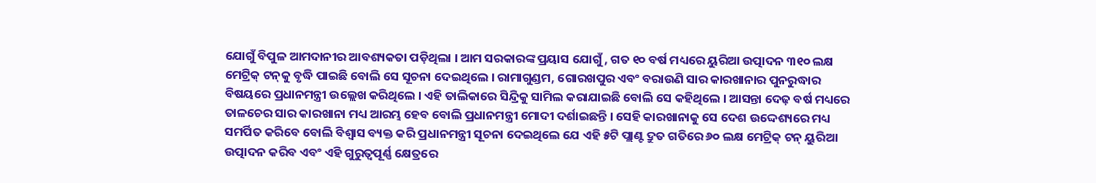ଯୋଗୁଁ ବିପୁଳ ଆମଦାନୀର ଆବଶ୍ୟକତା ପଡ଼ିଥିଲା । ଆମ ସରକାରଙ୍କ ପ୍ରୟାସ ଯୋଗୁଁ , ଗତ ୧୦ ବର୍ଷ ମଧ୍ୟରେ ୟୁରିଆ ଉତ୍ପାଦନ ୩୧୦ ଲକ୍ଷ ମେଟ୍ରିକ୍ ଟନ୍‌କୁ ବୃଦ୍ଧି ପାଇଛି ବୋଲି ସେ ସୂଚନା ଦେଇଥିଲେ । ରାମାଗୁଣ୍ଡମ, ଗୋରଖପୁର ଏବଂ ବରାଉଣି ସାର କାରଖାନାର ପୁନରୁଦ୍ଧାର ବିଷୟରେ ପ୍ରଧାନମନ୍ତ୍ରୀ ଉଲ୍ଲେଖ କରିଥିଲେ । ଏହି ତାଲିକାରେ ସିନ୍ଦ୍ରିକୁ ସାମିଲ କରାଯାଇଛି ବୋଲି ସେ କହିଥିଲେ । ଆସନ୍ତା ଦେଢ଼ ବର୍ଷ ମଧ୍ୟରେ ତାଳଚେର ସାର କାରଖାନା ମଧ୍ୟ ଆରମ୍ଭ ହେବ ବୋଲି ପ୍ରଧାନମନ୍ତ୍ରୀ ମୋଦୀ ଦର୍ଶାଇଛନ୍ତି । ସେହି କାରଖାନାକୁ ସେ ଦେଶ ଉଦ୍ଦେଶ୍ୟରେ ମଧ୍ୟ ସମର୍ପିତ କରିବେ ବୋଲି ବିଶ୍ୱାସ ବ୍ୟକ୍ତ କରି ପ୍ରଧାନମନ୍ତ୍ରୀ ସୂଚନା ଦେଇଥିଲେ ଯେ ଏହି ୫ଟି ପ୍ଲାଣ୍ଟ ଦ୍ରୁତ ଗତିରେ ୬୦ ଲକ୍ଷ ମେଟ୍ରିକ୍ ଟନ୍ ୟୁରିଆ ଉତ୍ପାଦନ କରିବ ଏବଂ ଏହି ଗୁରୁତ୍ୱପୂର୍ଣ୍ଣ କ୍ଷେତ୍ରରେ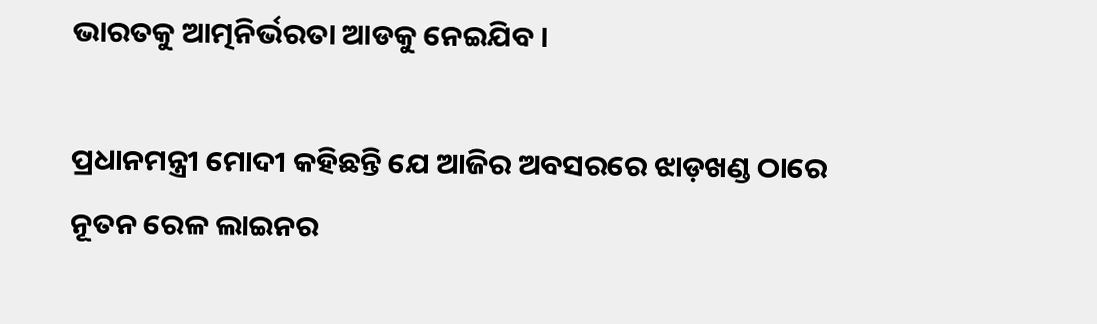ଭାରତକୁ ଆତ୍ମନିର୍ଭରତା ଆଡକୁ ନେଇଯିବ ।

ପ୍ରଧାନମନ୍ତ୍ରୀ ମୋଦୀ କହିଛନ୍ତି ଯେ ଆଜିର ଅବସରରେ ଝାଡ଼ଖଣ୍ଡ ଠାରେ ନୂତନ ରେଳ ଲାଇନର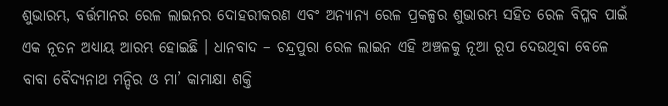ଶୁଭାରମ୍ଭ, ବର୍ତ୍ତମାନର ରେଳ ଲାଇନର ଦୋହରୀକରଣ ଏବଂ ଅନ୍ୟାନ୍ୟ ରେଳ ପ୍ରକଳ୍ପର ଶୁଭାରମ୍ଭ ସହିତ ରେଳ ବିପ୍ଳବ ପାଇଁ ଏକ ନୂତନ ଅଧ୍ୟାୟ ଆରମ୍ଭ ହୋଇଛି । ଧାନବାଦ – ଚନ୍ଦ୍ରପୁରା ରେଳ ଲାଇନ ଏହି ଅଞ୍ଚଳକୁ ନୂଆ ରୂପ ଦେଉଥିବା ବେଳେ ବାବା ବୈଦ୍ୟନାଥ ମନ୍ଦିର ଓ ମା’ କାମାକ୍ଷା ଶକ୍ତି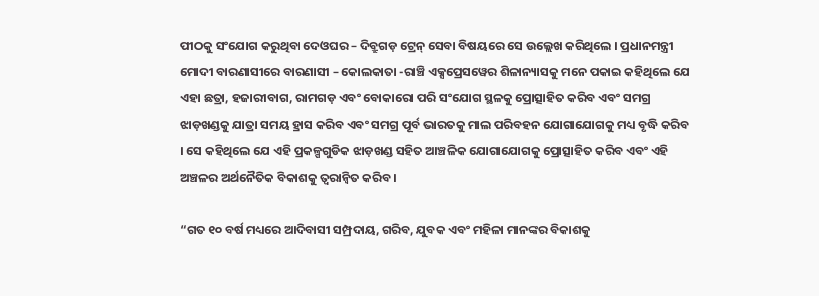ପୀଠକୁ ସଂଯୋଗ କରୁଥିବା ଦେଓଘର – ଦିବ୍ରୁଗଡ଼ ଟ୍ରେନ୍ ସେବା ବିଷୟରେ ସେ ଉଲ୍ଲେଖ କରିଥିଲେ । ପ୍ରଧାନମନ୍ତ୍ରୀ ମୋଦୀ ବାରଣାସୀରେ ବାରଣାସୀ – କୋଲକାତା -ରାଞ୍ଚି ଏକ୍ସପ୍ରେସୱେର ଶିଳାନ୍ୟାସକୁ ମନେ ପକାଇ କହିଥିଲେ ଯେ ଏହା ଛତ୍ରା, ହଜାରୀବାଗ, ରାମଗଡ଼ ଏବଂ ବୋକାରୋ ପରି ସଂଯୋଗ ସ୍ଥଳକୁ ପ୍ରୋତ୍ସାହିତ କରିବ ଏବଂ ସମଗ୍ର ଝାଡ଼ଖଣ୍ଡକୁ ଯାତ୍ରା ସମୟ ହ୍ରାସ କରିବ ଏବଂ ସମଗ୍ର ପୂର୍ବ ଭାରତକୁ ମାଲ ପରିବହନ ଯୋଗାଯୋଗକୁ ମଧ୍ୟ ବୃଦ୍ଧି କରିବ । ସେ କହିଥିଲେ ଯେ ଏହି ପ୍ରକଳ୍ପଗୁଡିକ ଝାଡ଼ଖଣ୍ଡ ସହିତ ଆଞ୍ଚଳିକ ଯୋଗାଯୋଗକୁ ପ୍ରୋତ୍ସାହିତ କରିବ ଏବଂ ଏହି ଅଞ୍ଚଳର ଅର୍ଥନୈତିକ ବିକାଶକୁ ତ୍ୱରାନ୍ୱିତ କରିବ ।

“ଗତ ୧୦ ବର୍ଷ ମଧ୍ୟରେ ଆଦିବାସୀ ସମ୍ପ୍ରଦାୟ, ଗରିବ, ଯୁବକ ଏବଂ ମହିଳା ମାନଙ୍କର ବିକାଶକୁ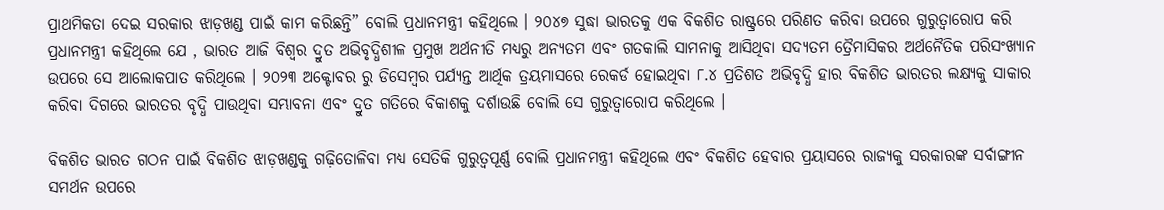ପ୍ରାଥମିକତା ଦେଇ ସରକାର ଝାଡ଼ଖଣ୍ଡ ପାଇଁ କାମ କରିଛନ୍ତି” ବୋଲି ପ୍ରଧାନମନ୍ତ୍ରୀ କହିଥିଲେ । ୨୦୪୭ ସୁଦ୍ଧା ଭାରତକୁ ଏକ ବିକଶିତ ରାଷ୍ଟ୍ରରେ ପରିଣତ କରିବା ଉପରେ ଗୁରୁତ୍ୱାରୋପ କରି ପ୍ରଧାନମନ୍ତ୍ରୀ କହିଥିଲେ ଯେ , ଭାରତ ଆଜି ବିଶ୍ୱର ଦ୍ରୁତ ଅଭିବୃଦ୍ଧିଶୀଳ ପ୍ରମୁଖ ଅର୍ଥନୀତି ମଧ୍ୟରୁ ଅନ୍ୟତମ ଏବଂ ଗତକାଲି ସାମନାକୁ ଆସିଥିବା ସଦ୍ୟତମ ତ୍ରୈମାସିକର ଅର୍ଥନୈତିକ ପରିସଂଖ୍ୟାନ ଉପରେ ସେ ଆଲୋକପାତ କରିଥିଲେ । ୨୦୨୩ ଅକ୍ଟୋବର ରୁ ଡିସେମ୍ବର ପର୍ଯ୍ୟନ୍ତ ଆର୍ଥିକ ତ୍ରୟମାସରେ ରେକର୍ଡ ହୋଇଥିବା ୮.୪ ପ୍ରତିଶତ ଅଭିବୃଦ୍ଧି ହାର ବିକଶିତ ଭାରତର ଲକ୍ଷ୍ୟକୁ ସାକାର କରିବା ଦିଗରେ ଭାରତର ବୃଦ୍ଧି ପାଉଥିବା ସମ୍ଭାବନା ଏବଂ ଦ୍ରୁତ ଗତିରେ ବିକାଶକୁ ଦର୍ଶାଉଛି ବୋଲି ସେ ଗୁରୁତ୍ୱାରୋପ କରିଥିଲେ ।

ବିକଶିତ ଭାରତ ଗଠନ ପାଇଁ ବିକଶିତ ଝାଡ଼ଖଣ୍ଡକୁ ଗଢ଼ିତୋଳିବା ମଧ୍ୟ ସେତିକି ଗୁରୁତ୍ୱପୂର୍ଣ୍ଣ ବୋଲି ପ୍ରଧାନମନ୍ତ୍ରୀ କହିଥିଲେ ଏବଂ ବିକଶିତ ହେବାର ପ୍ରୟାସରେ ରାଜ୍ୟକୁ ସରକାରଙ୍କ ସର୍ବାଙ୍ଗୀନ ସମର୍ଥନ ଉପରେ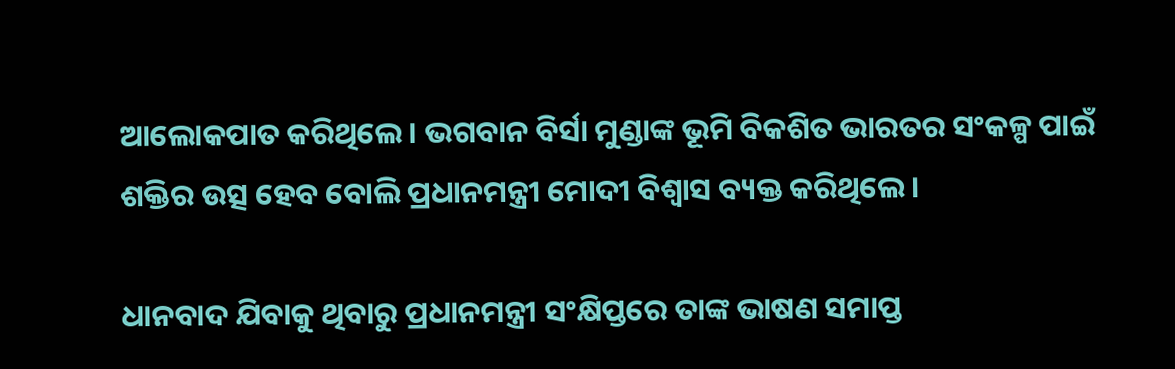ଆଲୋକପାତ କରିଥିଲେ । ଭଗବାନ ବିର୍ସା ମୁଣ୍ଡାଙ୍କ ଭୂମି ବିକଶିତ ଭାରତର ସଂକଳ୍ପ ପାଇଁ ଶକ୍ତିର ଉତ୍ସ ହେବ ବୋଲି ପ୍ରଧାନମନ୍ତ୍ରୀ ମୋଦୀ ବିଶ୍ୱାସ ବ୍ୟକ୍ତ କରିଥିଲେ ।

ଧାନବାଦ ଯିବାକୁ ଥିବାରୁ ପ୍ରଧାନମନ୍ତ୍ରୀ ସଂକ୍ଷିପ୍ତରେ ତାଙ୍କ ଭାଷଣ ସମାପ୍ତ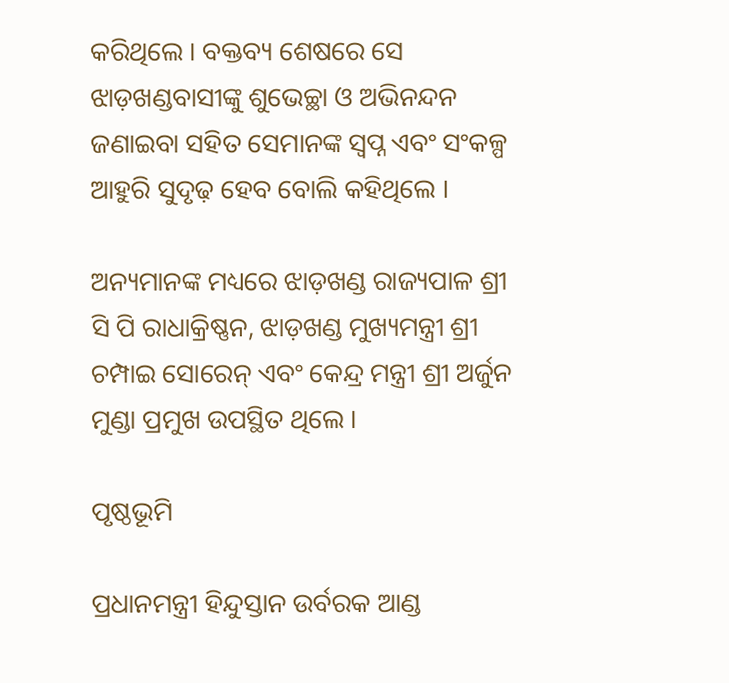କରିଥିଲେ । ବକ୍ତବ୍ୟ ଶେଷରେ ସେ ଝାଡ଼ଖଣ୍ଡବାସୀଙ୍କୁ ଶୁଭେଚ୍ଛା ଓ ଅଭିନନ୍ଦନ ଜଣାଇବା ସହିତ ସେମାନଙ୍କ ସ୍ୱପ୍ନ ଏବଂ ସଂକଳ୍ପ ଆହୁରି ସୁଦୃଢ଼ ହେବ ବୋଲି କହିଥିଲେ ।

ଅନ୍ୟମାନଙ୍କ ମଧ୍ୟରେ ଝାଡ଼ଖଣ୍ଡ ରାଜ୍ୟପାଳ ଶ୍ରୀ ସି ପି ରାଧାକ୍ରିଷ୍ଣନ, ଝାଡ଼ଖଣ୍ଡ ମୁଖ୍ୟମନ୍ତ୍ରୀ ଶ୍ରୀ ଚମ୍ପାଇ ସୋରେନ୍ ଏବଂ କେନ୍ଦ୍ର ମନ୍ତ୍ରୀ ଶ୍ରୀ ଅର୍ଜୁନ ମୁଣ୍ଡା ପ୍ରମୁଖ ଉପସ୍ଥିତ ଥିଲେ ।

ପୃଷ୍ଠଭୂମି

ପ୍ରଧାନମନ୍ତ୍ରୀ ହିନ୍ଦୁସ୍ତାନ ଉର୍ବରକ ଆଣ୍ଡ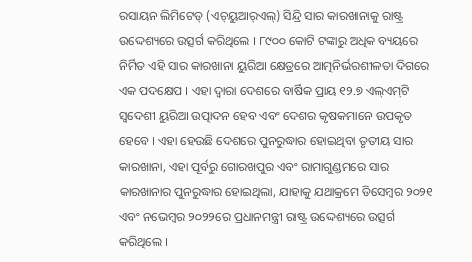ରସାୟନ ଲିମିଟେଡ୍ (ଏଚ୍‌ୟୁଆର୍‌ଏଲ୍‌) ସିନ୍ଦ୍ରି ସାର କାରଖାନାକୁ ରାଷ୍ଟ୍ର ଉଦ୍ଦେଶ୍ୟରେ ଉତ୍ସର୍ଗ କରିଥିଲେ । ୮୯୦୦ କୋଟି ଟଙ୍କାରୁ ଅଧିକ ବ୍ୟୟରେ ନିର୍ମିତ ଏହି ସାର କାରଖାନା ୟୁରିଆ କ୍ଷେତ୍ରରେ ଆତ୍ମନିର୍ଭରଶୀଳତା ଦିଗରେ ଏକ ପଦକ୍ଷେପ । ଏହା ଦ୍ୱାରା ଦେଶରେ ବାର୍ଷିକ ପ୍ରାୟ ୧୨.୭ ଏଲ୍‌ଏମ୍‌ଟି ସ୍ୱଦେଶୀ ୟୁରିଆ ଉତ୍ପାଦନ ହେବ ଏବଂ ଦେଶର କୃଷକମାନେ ଉପକୃତ ହେବେ । ଏହା ହେଉଛି ଦେଶରେ ପୁନରୁଦ୍ଧାର ହୋଇଥିବା ତୃତୀୟ ସାର କାରଖାନା, ଏହା ପୂର୍ବରୁ ଗୋରଖପୁର ଏବଂ ରାମାଗୁଣ୍ଡମରେ ସାର କାରଖାନାର ପୁନରୁଦ୍ଧାର ହୋଇଥିଲା, ଯାହାକୁ ଯଥାକ୍ରମେ ଡିସେମ୍ବର ୨୦୨୧ ଏବଂ ନଭେମ୍ବର ୨୦୨୨ରେ ପ୍ରଧାନମନ୍ତ୍ରୀ ରାଷ୍ଟ୍ର ଉଦ୍ଦେଶ୍ୟରେ ଉତ୍ସର୍ଗ କରିଥିଲେ ।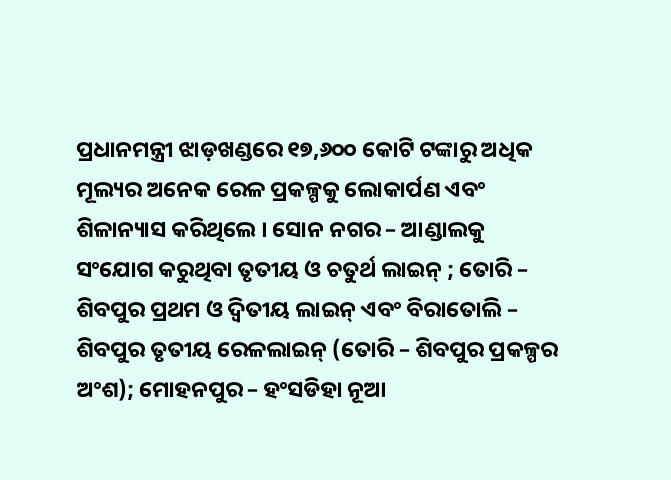ପ୍ରଧାନମନ୍ତ୍ରୀ ଝାଡ଼ଖଣ୍ଡରେ ୧୭,୬୦୦ କୋଟି ଟଙ୍କାରୁ ଅଧିକ ମୂଲ୍ୟର ଅନେକ ରେଳ ପ୍ରକଳ୍ପକୁ ଲୋକାର୍ପଣ ଏବଂ ଶିଳାନ୍ୟାସ କରିଥିଲେ । ସୋନ ନଗର – ଆଣ୍ଡାଲକୁ ସଂଯୋଗ କରୁଥିବା ତୃତୀୟ ଓ ଚତୁର୍ଥ ଲାଇନ୍ ; ତୋରି – ଶିବପୁର ପ୍ରଥମ ଓ ଦ୍ୱିତୀୟ ଲାଇନ୍ ଏବଂ ବିରାତୋଲି – ଶିବପୁର ତୃତୀୟ ରେଳଲାଇନ୍ (ତୋରି – ଶିବପୁର ପ୍ରକଳ୍ପର ଅଂଶ); ମୋହନପୁର – ହଂସଡିହା ନୂଆ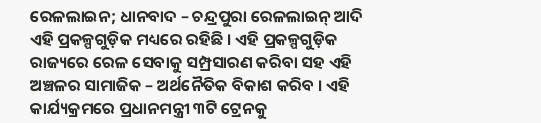ରେଳଲାଇନ; ଧାନବାଦ – ଚନ୍ଦ୍ରପୁରା ରେଳଲାଇନ୍ ଆଦି ଏହି ପ୍ରକଳ୍ପଗୁଡ଼ିକ ମଧ୍ୟରେ ରହିଛି । ଏହି ପ୍ରକଳ୍ପଗୁଡ଼ିକ ରାଜ୍ୟରେ ରେଳ ସେବାକୁ ସମ୍ପ୍ରସାରଣ କରିବା ସହ ଏହି ଅଞ୍ଚଳର ସାମାଜିକ – ଅର୍ଥନୈତିକ ବିକାଶ କରିବ । ଏହି କାର୍ଯ୍ୟକ୍ରମରେ ପ୍ରଧାନମନ୍ତ୍ରୀ ୩ଟି ଟ୍ରେନକୁ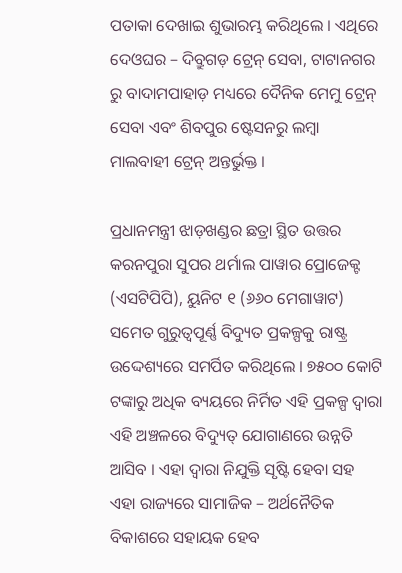ପତାକା ଦେଖାଇ ଶୁଭାରମ୍ଭ କରିଥିଲେ । ଏଥିରେ ଦେଓଘର – ଦିବ୍ରୁଗଡ଼ ଟ୍ରେନ୍ ସେବା, ଟାଟାନଗର ରୁ ବାଦାମପାହାଡ଼ ମଧ୍ୟରେ ଦୈନିକ ମେମୁ ଟ୍ରେନ୍ ସେବା ଏବଂ ଶିବପୁର ଷ୍ଟେସନରୁ ଲମ୍ବା ମାଲବାହୀ ଟ୍ରେନ୍ ଅନ୍ତର୍ଭୁକ୍ତ ।

ପ୍ରଧାନମନ୍ତ୍ରୀ ଝାଡ଼ଖଣ୍ଡର ଛତ୍ରା ସ୍ଥିତ ଉତ୍ତର କରନପୁରା ସୁପର ଥର୍ମାଲ ପାୱାର ପ୍ରୋଜେକ୍ଟ (ଏସଟିପିପି), ୟୁନିଟ ୧ (୬୬୦ ମେଗାୱାଟ) ସମେତ ଗୁରୁତ୍ୱପୂର୍ଣ୍ଣ ବିଦ୍ୟୁତ ପ୍ରକଳ୍ପକୁ ରାଷ୍ଟ୍ର ଉଦ୍ଦେଶ୍ୟରେ ସମର୍ପିତ କରିଥିଲେ । ୭୫୦୦ କୋଟି ଟଙ୍କାରୁ ଅଧିକ ବ୍ୟୟରେ ନିର୍ମିତ ଏହି ପ୍ରକଳ୍ପ ଦ୍ୱାରା ଏହି ଅଞ୍ଚଳରେ ବିଦ୍ୟୁତ୍ ଯୋଗାଣରେ ଉନ୍ନତି ଆସିବ । ଏହା ଦ୍ୱାରା ନିଯୁକ୍ତି ସୃଷ୍ଟି ହେବା ସହ ଏହା ରାଜ୍ୟରେ ସାମାଜିକ – ଅର୍ଥନୈତିକ ବିକାଶରେ ସହାୟକ ହେବ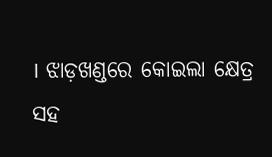। ଝାଡ଼ଖଣ୍ଡରେ କୋଇଲା କ୍ଷେତ୍ର ସହ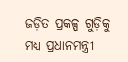ଜଡ଼ିତ ପ୍ରକଳ୍ପ ଗୁଡ଼ିକୁ ମଧ୍ୟ ପ୍ରଧାନମନ୍ତ୍ରୀ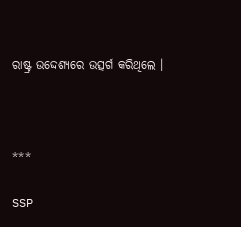ରାଷ୍ଟ୍ର ଉଦ୍ଦେଶ୍ୟରେ ଉତ୍ସର୍ଗ କରିଥିଲେ ।



***

SSP